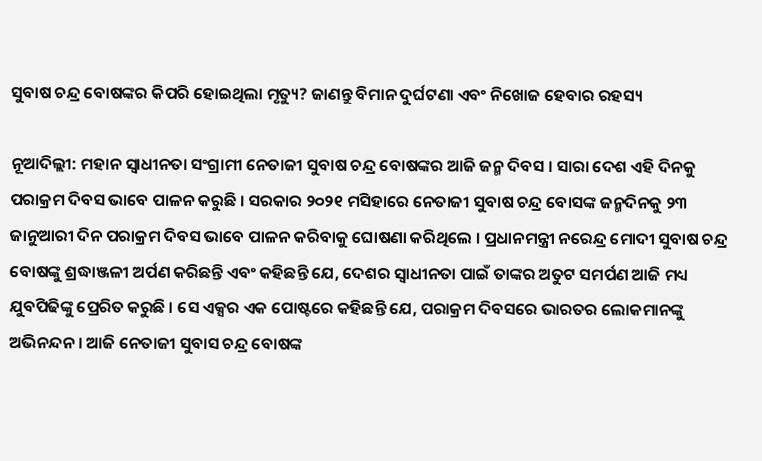ସୁବାଷ ଚନ୍ଦ୍ର ବୋଷଙ୍କର କିପରି ହୋଇଥିଲା ମୃତ୍ୟୁ? ଜାଣନ୍ତୁ ବିମାନ ଦୁର୍ଘଟଣା ଏବଂ ନିଖୋଜ ହେବାର ରହସ୍ୟ

ନୂଆଦିଲ୍ଲୀ: ମହାନ ସ୍ୱାଧୀନତା ସଂଗ୍ରାମୀ ନେତାଜୀ ସୁବାଷ ଚନ୍ଦ୍ର ବୋଷଙ୍କର ଆଜି ଜନ୍ମ ଦିବସ । ସାରା ଦେଶ ଏହି ଦିନକୁ ପରାକ୍ରମ ଦିବସ ଭାବେ ପାଳନ କରୁଛି । ସରକାର ୨୦୨୧ ମସିହାରେ ନେତାଜୀ ସୁବାଷ ଚନ୍ଦ୍ର ବୋସଙ୍କ ଜନ୍ମଦିନକୁ ୨୩ ଜାନୁଆରୀ ଦିନ ପରାକ୍ରମ ଦିବସ ଭାବେ ପାଳନ କରିବାକୁ ଘୋଷଣା କରିଥିଲେ । ପ୍ରଧାନମନ୍ତ୍ରୀ ନରେନ୍ଦ୍ର ମୋଦୀ ସୁବାଷ ଚନ୍ଦ୍ର ବୋଷଙ୍କୁ ଶ୍ରଦ୍ଧାଞ୍ଜଳୀ ଅର୍ପଣ କରିଛନ୍ତି ଏବଂ କହିଛନ୍ତି ଯେ, ଦେଶର ସ୍ୱାଧୀନତା ପାଇଁ ତାଙ୍କର ଅତୁଟ ସମର୍ପଣ ଆଜି ମଧ୍ୟ ଯୁବପିଢିଙ୍କୁ ପ୍ରେରିତ କରୁଛି । ସେ ଏକ୍ସର ଏକ ପୋଷ୍ଟରେ କହିଛନ୍ତି ଯେ, ପରାକ୍ରମ ଦିବସରେ ଭାରତର ଲୋକମାନଙ୍କୁ ଅଭିନନ୍ଦନ । ଆଜି ନେତାଜୀ ସୁବାସ ଚନ୍ଦ୍ର ବୋଷଙ୍କ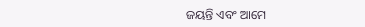ଜୟନ୍ତି ଏବଂ ଆମେ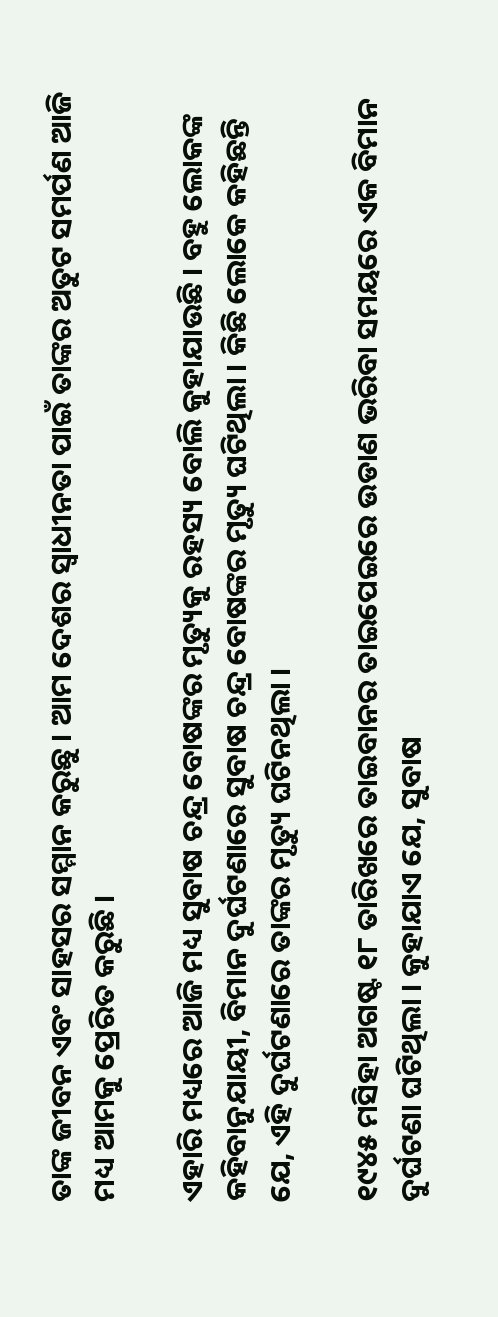ତାଙ୍କ ଜୀବନ ଏବଂ ସାହସର ସମ୍ମାନ କରୁଛୁ । ଆମ ଦେଶର ସ୍ୱାଧୀନତା ପାଇଁ ତାଙ୍କର ଅତୁଟ ସମର୍ପଣ ଆଜି ମଧ୍ୟ ଆମକୁ ପ୍ରେରିତ କରୁଛି ।

ଏହାରି ମଧ୍ୟରେ ଆଜି ମଧ୍ୟ ସୁବାଷ ଚନ୍ଦ୍ର ବୋଷଙ୍କର ମୃତ୍ୟୁକୁ ରହସ୍ୟ ବୋଲି କୁହାଯାଉଛି । ବହୁ ଲୋକଙ୍କ କହିବାନୁଯାୟୀ, ବିମାନ ଦୁର୍ଘଟଣାରେ ସୁବାଷ ଚନ୍ଦ୍ର ବୋଷଙ୍କର ମୃତ୍ୟୁ ଘଟିଥିଲା । କିଛି ଲୋକେ କହିଛନ୍ତି ଯେ, ଏହି ଦୁର୍ଘଟଣାରେ ତାଙ୍କର ମୃତ୍ୟୁ ଘଟିନଥିଲା ।

୧୯୪୫ ମସିହା ଅଗଷ୍ଟ ୧୮ ତାରିଖରେ ତାଇବାନର ତାଇପେଇରେ ଉଡାଣ ଭରିବା ସମୟରେ ଏକ ବିମାନ ଦୁର୍ଘଟଣା ଘଟିଥିଲା । କୁହାଯାଏ ଯେ, ସୁବାଷ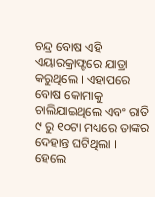ଚନ୍ଦ୍ର ବୋଷ ଏହି ଏୟାରକ୍ରାଫ୍ଟରେ ଯାତ୍ରା କରୁଥିଲେ । ଏହାପରେ ବୋଷ କୋମାକୁ ଚାଲିଯାଇଥିଲେ ଏବଂ ରାତି ୯ ରୁ ୧୦ଟା ମଧ୍ୟରେ ତାଙ୍କର ଦେହାନ୍ତ ଘଟିଥିଲା । ହେଲେ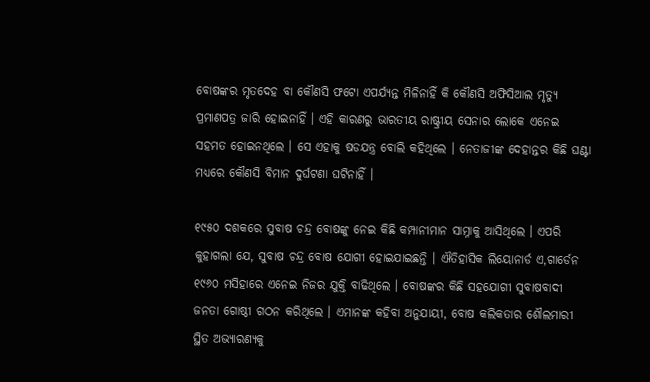ବୋଷଙ୍କର ମୃତଦେହ ବା କୌଣସି ଫଟୋ ଏପର୍ଯ୍ୟନ୍ତ ମିଳିନାହିଁ କି କୌଣସି ଅଫିସିଆଲ ମୃତ୍ୟୁ ପ୍ରମାଣପତ୍ର ଜାରି ହୋଇନାହିଁ । ଏହି କାରଣରୁ ଭାରତୀୟ ରାଷ୍ଟ୍ରୀୟ ସେନାର ଲୋକେ ଏନେଇ ସହମତ ହୋଇନଥିଲେ । ସେ ଏହାକୁ ଷଡଯନ୍ତ୍ର ବୋଲି କହିଥିଲେ । ନେତାଜୀଙ୍କ ଦେହାନ୍ତର କିଛି ଘଣ୍ଟା ମଧ୍ୟରେ କୌଣସି ବିମାନ ଦୁର୍ଘଟଣା ଘଟିନାହିଁ ।

୧୯୫୦ ଦଶକରେ ସୁବାଷ ଚନ୍ଦ୍ର ବୋଷଙ୍କୁ ନେଇ କିଛି କମ୍ପାନୀମାନ ସାମ୍ନାକୁ ଆସିଥିଲେ । ଏପରି କୁହାଗଲା ଯେ, ସୁବାଷ ଚନ୍ଦ୍ର ବୋଷ ଯୋଗୀ ହୋଇଯାଇଛନ୍ତି । ଐତିହାସିକ ଲିୟୋନାର୍ଡ ଏ,ଗାର୍ଡେନ ୧୯୬୦ ମସିହାରେ ଏନେଇ ନିଜର ଯୁକ୍ତି ବାଢିଥିଲେ । ବୋଷଙ୍କର କିଛି ସହଯୋଗୀ ସୁବାଷବାଦୀ ଜନତା ଗୋଷ୍ଠୀ ଗଠନ କରିଥିଲେ । ଏମାନଙ୍କ କହିବା ଅନୁଯାୟୀ, ବୋଷ କଲିକତାର ଶୌଲମାରୀ ସ୍ଥିତ ଅଭ୍ୟାରଣ୍ୟକୁ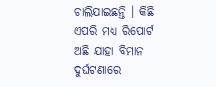ଚାଲିଯାଇଛନ୍ତି । କିଛି ଏପରି ମଧ୍ୟ ରିପୋର୍ଟ ଅଛି ଯାହା ବିମାନ ଦୁର୍ଘଟଣାରେ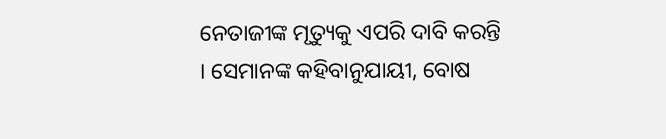ନେତାଜୀଙ୍କ ମୃତ୍ୟୁକୁ ଏପରି ଦାବି କରନ୍ତି । ସେମାନଙ୍କ କହିବାନୁଯାୟୀ, ବୋଷ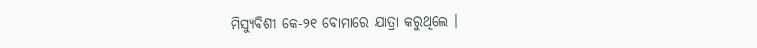ମିସ୍ୟୁବିଶୀ କେ-୨୧ ବୋମାରେ ଯାତ୍ରା କରୁଥିଲେ ।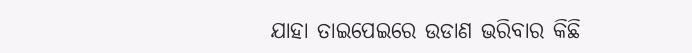ଯାହା ତାଇପେଇରେ ଉଡାଣ ଭରିବାର କିଛି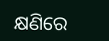କ୍ଷଣିରେ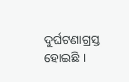ଦୁର୍ଘଟଣାଗ୍ରସ୍ତ ହୋଇଛି ।